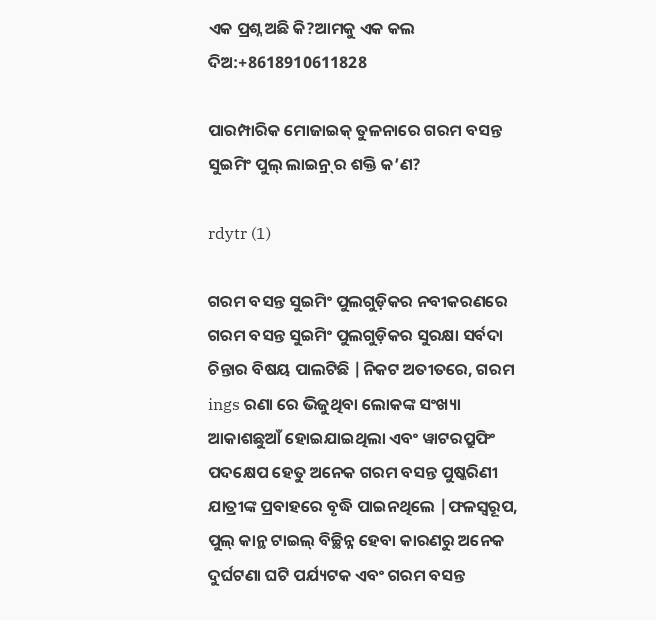ଏକ ପ୍ରଶ୍ନ ଅଛି କି?ଆମକୁ ଏକ କଲ ଦିଅ:+8618910611828

ପାରମ୍ପାରିକ ମୋଜାଇକ୍ ତୁଳନାରେ ଗରମ ବସନ୍ତ ସୁଇମିଂ ପୁଲ୍ ଲାଇନ୍ର୍ ର ଶକ୍ତି କ’ଣ?

rdytr (1)

ଗରମ ବସନ୍ତ ସୁଇମିଂ ପୁଲଗୁଡ଼ିକର ନବୀକରଣରେ ଗରମ ବସନ୍ତ ସୁଇମିଂ ପୁଲଗୁଡ଼ିକର ସୁରକ୍ଷା ସର୍ବଦା ଚିନ୍ତାର ବିଷୟ ପାଲଟିଛି |ନିକଟ ଅତୀତରେ, ଗରମ ings ରଣା ରେ ଭିଜୁଥିବା ଲୋକଙ୍କ ସଂଖ୍ୟା ଆକାଶଛୁଆଁ ହୋଇଯାଇଥିଲା ଏବଂ ୱାଟରପ୍ରୁଫିଂ ପଦକ୍ଷେପ ହେତୁ ଅନେକ ଗରମ ବସନ୍ତ ପୁଷ୍କରିଣୀ ଯାତ୍ରୀଙ୍କ ପ୍ରବାହରେ ବୃଦ୍ଧି ପାଇନଥିଲେ |ଫଳସ୍ୱରୂପ, ପୁଲ୍ କାନ୍ଥ ଟାଇଲ୍ ବିଚ୍ଛିନ୍ନ ହେବା କାରଣରୁ ଅନେକ ଦୁର୍ଘଟଣା ଘଟି ପର୍ଯ୍ୟଟକ ଏବଂ ଗରମ ବସନ୍ତ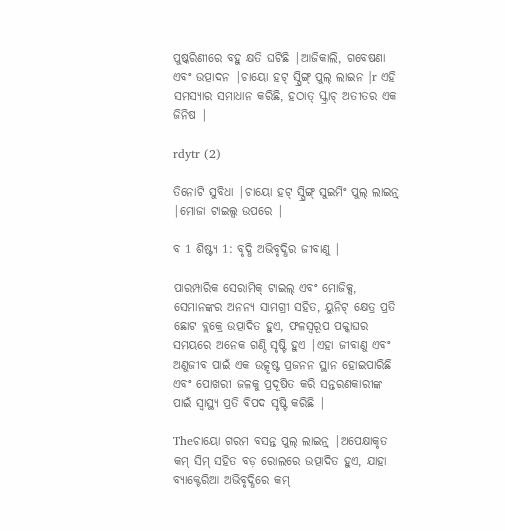ପୁଷ୍କରିଣୀରେ ବହୁ କ୍ଷତି ଘଟିଛି |ଆଜିକାଲି, ଗବେଷଣା ଏବଂ ଉତ୍ପାଦନ |ଚାୟୋ ହଟ୍ ସ୍ପ୍ରିଙ୍ଗ୍ ପୁଲ୍ ଲାଇନ |r ଏହି ସମସ୍ୟାର ସମାଧାନ କରିଛି, ହଠାତ୍ ସ୍କ୍ରାଚ୍ ଅତୀତର ଏକ ଜିନିଷ |

rdytr (2)

ତିନୋଟି ସୁବିଧା |ଚାୟୋ ହଟ୍ ସ୍ପ୍ରିଙ୍ଗ୍ ସୁଇମିଂ ପୁଲ୍ ଲାଇନ୍ର୍ |ମୋଜା ଟାଇଲ୍ସ ଉପରେ |

ବ 1 ଶିଷ୍ଟ୍ୟ 1: ବୃଦ୍ଧି ଅଭିବୃଦ୍ଧିର ଜୀବାଣୁ |

ପାରମ୍ପାରିକ ସେରାମିକ୍ ଟାଇଲ୍ ଏବଂ ମୋଜିକ୍ସ, ସେମାନଙ୍କର ଅନନ୍ୟ ସାମଗ୍ରୀ ସହିତ, ୟୁନିଟ୍ କ୍ଷେତ୍ର ପ୍ରତି ଛୋଟ ବ୍ଲକ୍ରେ ଉତ୍ପାଦିତ ହୁଏ, ଫଳସ୍ୱରୂପ ପକ୍କାଘର ସମୟରେ ଅନେକ ଗଣ୍ଠି ସୃଷ୍ଟି ହୁଏ |ଏହା ଜୀବାଣୁ ଏବଂ ଅଣୁଜୀବ ପାଇଁ ଏକ ଉତ୍କୃଷ୍ଟ ପ୍ରଜନନ ସ୍ଥାନ ହୋଇପାରିଛି ଏବଂ ପୋଖରୀ ଜଳକୁ ପ୍ରଦୂଷିତ କରି ସନ୍ତରଣକାରୀଙ୍କ ପାଇଁ ସ୍ୱାସ୍ଥ୍ୟ ପ୍ରତି ବିପଦ ସୃଷ୍ଟି କରିଛି |

Theଚାୟୋ ଗରମ ବସନ୍ତ ପୁଲ୍ ଲାଇନ୍ର୍ |ଅପେକ୍ଷାକୃତ କମ୍ ସିମ୍ ସହିତ ବଡ଼ ରୋଲରେ ଉତ୍ପାଦିତ ହୁଏ, ଯାହା ବ୍ୟାକ୍ଟେରିଆ ଅଭିବୃଦ୍ଧିରେ କମ୍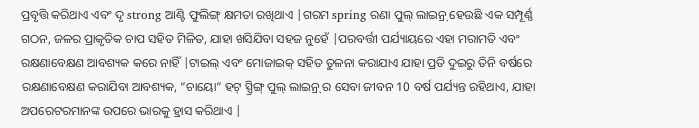ପ୍ରବୃତ୍ତି କରିଥାଏ ଏବଂ ଦୃ strong ଆଣ୍ଟି ଫୁଲିଙ୍ଗ୍ କ୍ଷମତା ରଖିଥାଏ |ଗରମ spring ରଣା ପୁଲ୍ ଲାଇନ୍ର୍ ହେଉଛି ଏକ ସମ୍ପୂର୍ଣ୍ଣ ଗଠନ, ଜଳର ପ୍ରାକୃତିକ ଚାପ ସହିତ ମିଳିତ, ଯାହା ଖସିଯିବା ସହଜ ନୁହେଁ |ପରବର୍ତ୍ତୀ ପର୍ଯ୍ୟାୟରେ ଏହା ମରାମତି ଏବଂ ରକ୍ଷଣାବେକ୍ଷଣ ଆବଶ୍ୟକ କରେ ନାହିଁ |ଟାଇଲ୍ ଏବଂ ମୋଜାଇକ୍ ସହିତ ତୁଳନା କରାଯାଏ ଯାହା ପ୍ରତି ଦୁଇରୁ ତିନି ବର୍ଷରେ ରକ୍ଷଣାବେକ୍ଷଣ କରାଯିବା ଆବଶ୍ୟକ, “ଚାୟୋ” ହଟ୍ ସ୍ପ୍ରିଙ୍ଗ୍ ପୁଲ୍ ଲାଇନ୍ର୍ ର ସେବା ଜୀବନ 10 ବର୍ଷ ପର୍ଯ୍ୟନ୍ତ ରହିଥାଏ, ଯାହା ଅପରେଟରମାନଙ୍କ ଉପରେ ଭାରକୁ ହ୍ରାସ କରିଥାଏ |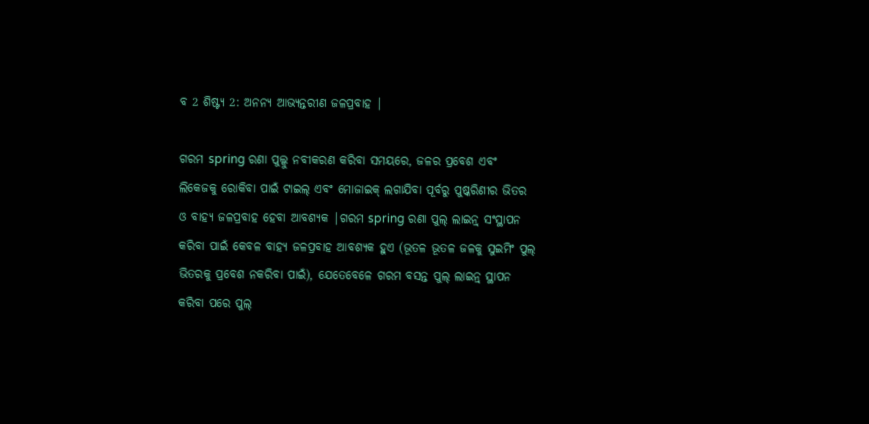ବ 2 ଶିଷ୍ଟ୍ୟ 2: ଅନନ୍ୟ ଆଭ୍ୟନ୍ତରୀଣ ଜଳପ୍ରବାହ |

ଗରମ spring ରଣା ପୁଲ୍କୁ ନବୀକରଣ କରିବା ସମୟରେ, ଜଳର ପ୍ରବେଶ ଏବଂ ଲିକେଜକୁ ରୋକିବା ପାଇଁ ଟାଇଲ୍ ଏବଂ ମୋଜାଇକ୍ ଲଗାଯିବା ପୂର୍ବରୁ ପୁଷ୍କରିଣୀର ଭିତର ଓ ବାହ୍ୟ ଜଳପ୍ରବାହ ହେବା ଆବଶ୍ୟକ |ଗରମ spring ରଣା ପୁଲ୍ ଲାଇନ୍ର୍ ସଂସ୍ଥାପନ କରିବା ପାଇଁ କେବଳ ବାହ୍ୟ ଜଳପ୍ରବାହ ଆବଶ୍ୟକ ହୁଏ (ଭୂତଳ ଭୂତଳ ଜଳକୁ ସୁଇମିଂ ପୁଲ୍ ଭିତରକୁ ପ୍ରବେଶ ନକରିବା ପାଇଁ), ଯେତେବେଳେ ଗରମ ବସନ୍ତ ପୁଲ୍ ଲାଇନ୍ର୍ ସ୍ଥାପନ କରିବା ପରେ ପୁଲ୍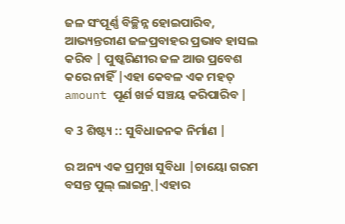ଜଳ ସଂପୂର୍ଣ୍ଣ ବିଚ୍ଛିନ୍ନ ହୋଇପାରିବ, ଆଭ୍ୟନ୍ତରୀଣ ଜଳପ୍ରବାହର ପ୍ରଭାବ ହାସଲ କରିବ | ପୁଷ୍କରିଣୀର ଜଳ ଆଉ ପ୍ରବେଶ କରେ ନାହିଁ |ଏହା କେବଳ ଏକ ମହତ୍ amount ପୂର୍ଣ ଖର୍ଚ୍ଚ ସଞ୍ଚୟ କରିପାରିବ |

ବ 3 ଶିଷ୍ଟ୍ୟ :: ସୁବିଧାଜନକ ନିର୍ମାଣ |

ର ଅନ୍ୟ ଏକ ପ୍ରମୁଖ ସୁବିଧା |ଚାୟୋ ଗରମ ବସନ୍ତ ପୁଲ୍ ଲାଇନ୍ର୍ |ଏହାର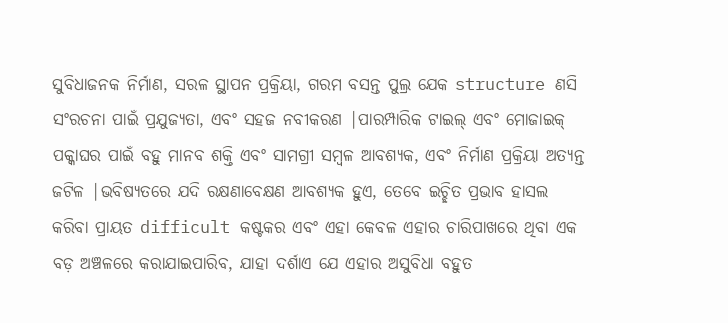ସୁବିଧାଜନକ ନିର୍ମାଣ, ସରଳ ସ୍ଥାପନ ପ୍ରକ୍ରିୟା, ଗରମ ବସନ୍ତ ପୁଲ୍ର ଯେକ structure ଣସି ସଂରଚନା ପାଇଁ ପ୍ରଯୁଜ୍ୟତା, ଏବଂ ସହଜ ନବୀକରଣ |ପାରମ୍ପାରିକ ଟାଇଲ୍ ଏବଂ ମୋଜାଇକ୍ ପକ୍କାଘର ପାଇଁ ବହୁ ମାନବ ଶକ୍ତି ଏବଂ ସାମଗ୍ରୀ ସମ୍ବଳ ଆବଶ୍ୟକ, ଏବଂ ନିର୍ମାଣ ପ୍ରକ୍ରିୟା ଅତ୍ୟନ୍ତ ଜଟିଳ |ଭବିଷ୍ୟତରେ ଯଦି ରକ୍ଷଣାବେକ୍ଷଣ ଆବଶ୍ୟକ ହୁଏ, ତେବେ ଇଚ୍ଛିତ ପ୍ରଭାବ ହାସଲ କରିବା ପ୍ରାୟତ difficult କଷ୍ଟକର ଏବଂ ଏହା କେବଳ ଏହାର ଚାରିପାଖରେ ଥିବା ଏକ ବଡ଼ ଅଞ୍ଚଳରେ କରାଯାଇପାରିବ, ଯାହା ଦର୍ଶାଏ ଯେ ଏହାର ଅସୁବିଧା ବହୁତ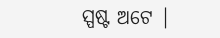ସ୍ପଷ୍ଟ ଅଟେ |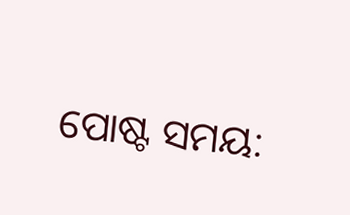ପୋଷ୍ଟ ସମୟ: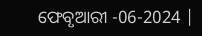ଫେବୃଆରୀ -06-2024 |